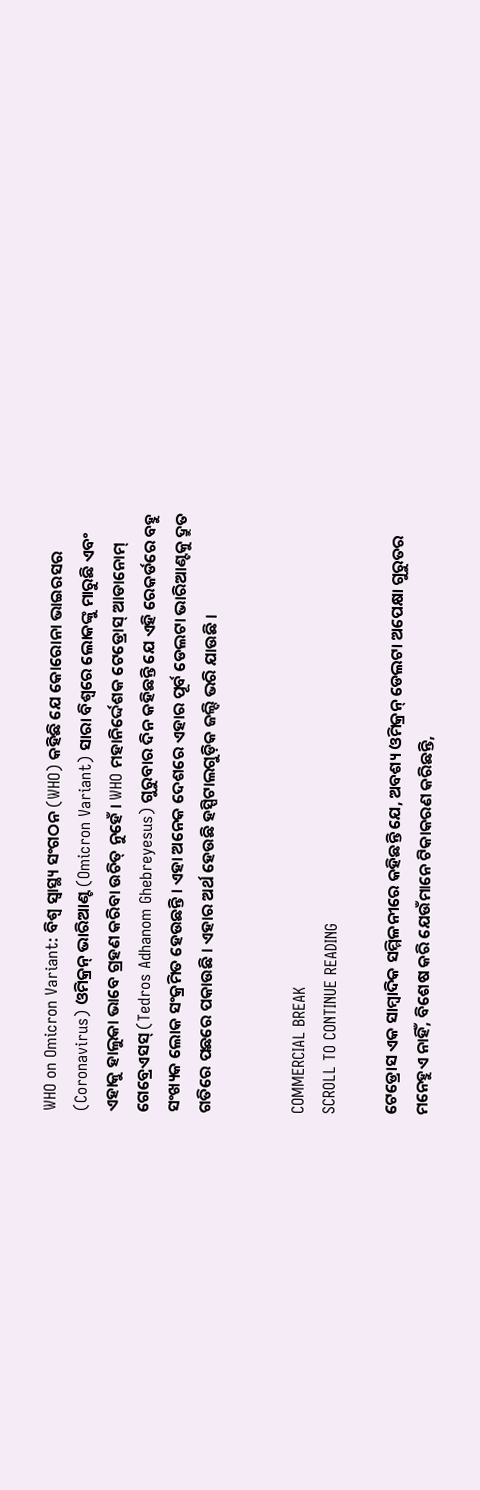WHO on Omicron Variant: ବିଶ୍ୱ ସ୍ୱାସ୍ଥ୍ୟ ସଂଗଠନ (WHO) କହିଛି ଯେ କୋରୋନା ଭାଇରସର (Coronavirus) ଓମିକ୍ରନ୍ ଭାରିଆଣ୍ଟ (Omicron Variant) ସାରା ବିଶ୍ୱରେ ଲୋକଙ୍କୁ ମାରୁଛି ଏବଂ ଏହାକୁ ହାଲୁକା ଭାବେ ଗ୍ରହଣ କରିବା ଉଚିତ୍ ନୁହେଁ । WHO ମହାନିର୍ଦ୍ଦେଶକ ଟେଡ୍ରୋସ୍ ଆଡାନୋମ୍ ଗେବ୍ରେଏସସ୍ (Tedros Adhanom Ghebreyesus) ଗୁରୁବାର ଦିନ କହିଛନ୍ତି ଯେ ଏହି ରେକର୍ଡରେ ବହୁ ସଂଖ୍ୟକ ଲୋକ ସଂକ୍ରମିତ ହେଉଛନ୍ତି । ଏହା ଅନେକ ଦେଶରେ ଏହାର ପୂର୍ବ ଡେଲଟା ଭାରିଆଣ୍ଟକୁ ଦ୍ରୁତ ଗତିରେ ପଛରେ ପକାଉଛି । ଏହାର ଅର୍ଥ ହେଉଛି ହସ୍ପିଟାଲଗୁଡ଼ିକ ଜଲ୍ଦି ଭରି ଯାଉଛି ।


COMMERCIAL BREAK
SCROLL TO CONTINUE READING

ଟେଡ୍ରୋସ ଏକ ସାମ୍ବାଦିକ ସମ୍ମିଳନୀରେ କହିଛନ୍ତି ଯେ, ଅବଶ୍ୟ ଓମିକ୍ରନ୍ ଡେଲଟା ଅପେକ୍ଷା ଗୁରୁତର ମନେହୁଏ ନାହିଁ, ବିଶେଷ କରି ଯେଉଁମାନେ ଟିକାକରଣ କରିଛନ୍ତି,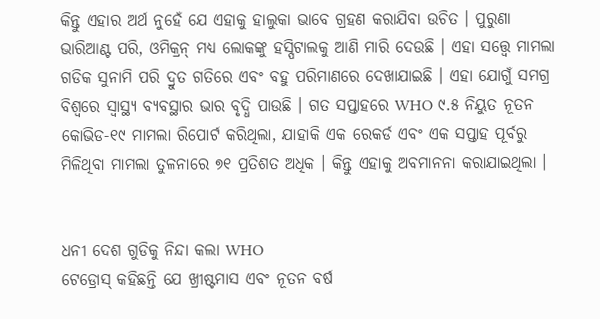କିନ୍ତୁ ଏହାର ଅର୍ଥ ନୁହେଁ ଯେ ଏହାକୁ ହାଲୁକା ଭାବେ ଗ୍ରହଣ କରାଯିବା ଉଚିତ । ପୁରୁଣା ଭାରିଆଣ୍ଟ ପରି, ଓମିକ୍ରନ୍ ମଧ୍ୟ ଲୋକଙ୍କୁ ହସ୍ପିଟାଲକୁ ଆଣି ମାରି ଦେଉଛି । ଏହା ସତ୍ତ୍ୱେ ମାମଲା ଗଡିକ ସୁନାମି ପରି ଦ୍ରୁତ ଗତିରେ ଏବଂ ବହୁ ପରିମାଣରେ ଦେଖାଯାଇଛି । ଏହା ଯୋଗୁଁ ସମଗ୍ର ବିଶ୍ୱରେ ସ୍ୱାସ୍ଥ୍ୟ ବ୍ୟବସ୍ଥାର ଭାର ବୃଦ୍ଧି ପାଉଛି । ଗତ ସପ୍ତାହରେ WHO ୯.୫ ନିୟୁତ ନୂତନ କୋଭିଡ-୧୯ ମାମଲା ରିପୋର୍ଟ କରିଥିଲା, ଯାହାକି ଏକ ରେକର୍ଡ ଏବଂ ଏକ ସପ୍ତାହ ପୂର୍ବରୁ ମିଳିଥିବା ମାମଲା ତୁଳନାରେ ୭୧ ପ୍ରତିଶତ ଅଧିକ । କିନ୍ତୁ ଏହାକୁ ଅବମାନନା କରାଯାଇଥିଲା ।


ଧନୀ ଦେଶ ଗୁଡିକୁ ନିନ୍ଦା କଲା WHO
ଟେଡ୍ରୋସ୍ କହିଛନ୍ତି ଯେ ଖ୍ରୀଷ୍ଟମାସ ଏବଂ ନୂତନ ବର୍ଷ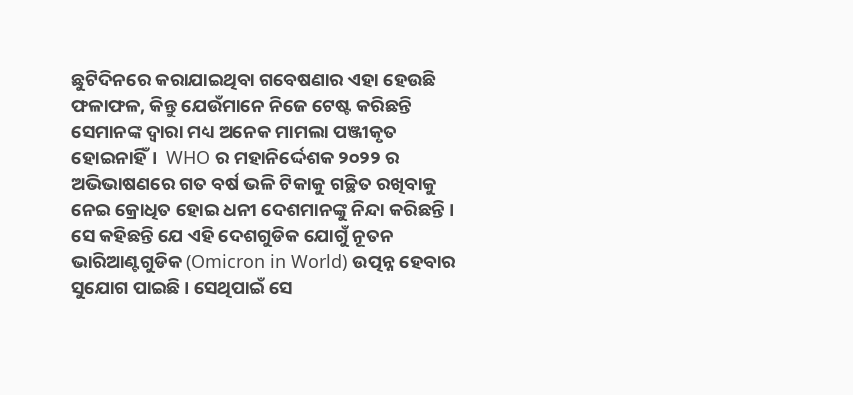ଛୁଟିଦିନରେ କରାଯାଇଥିବା ଗବେଷଣାର ଏହା ହେଉଛି ଫଳାଫଳ, କିନ୍ତୁ ଯେଉଁମାନେ ନିଜେ ଟେଷ୍ଟ କରିଛନ୍ତି ସେମାନଙ୍କ ଦ୍ୱାରା ମଧ୍ୟ ଅନେକ ମାମଲା ପଞ୍ଜୀକୃତ ହୋଇନାହିଁ।  WHO ର ମହାନିର୍ଦ୍ଦେଶକ ୨୦୨୨ ର ଅଭିଭାଷଣରେ ଗତ ବର୍ଷ ଭଳି ଟିକାକୁ ଗଚ୍ଛିତ ରଖିବାକୁ ନେଇ କ୍ରୋଧିତ ହୋଇ ଧନୀ ଦେଶମାନଙ୍କୁ ନିନ୍ଦା କରିଛନ୍ତି । ସେ କହିଛନ୍ତି ଯେ ଏହି ଦେଶଗୁଡିକ ଯୋଗୁଁ ନୂତନ ଭାରିଆଣ୍ଟଗୁଡିକ (Omicron in World) ଉତ୍ପନ୍ନ ହେବାର ସୁଯୋଗ ପାଇଛି । ସେଥିପାଇଁ ସେ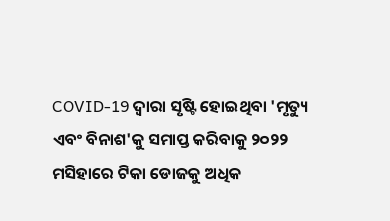COVID-19 ଦ୍ୱାରା ସୃଷ୍ଟି ହୋଇଥିବା 'ମୃତ୍ୟୁ ଏବଂ ବିନାଶ'କୁ ସମାପ୍ତ କରିବାକୁ ୨୦୨୨ ମସିହାରେ ଟିକା ଡୋଜକୁ ଅଧିକ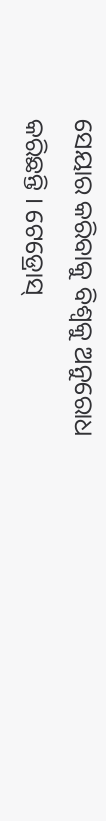ସେୟାର କରିବାକୁ ବିଶ୍ୱକୁ ଅନୁରୋଧ କରିଛନ୍ତି । ଟେଡ୍ରୋସ୍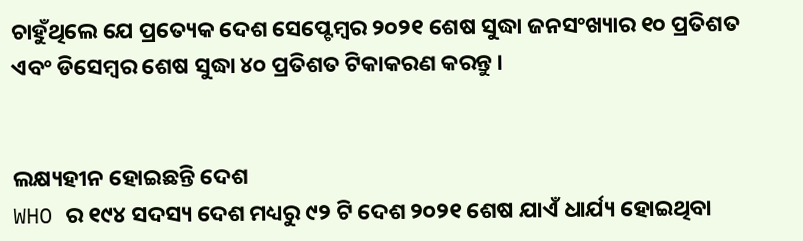ଚାହୁଁଥିଲେ ଯେ ପ୍ରତ୍ୟେକ ଦେଶ ସେପ୍ଟେମ୍ବର ୨୦୨୧ ଶେଷ ସୁଦ୍ଧା ଜନସଂଖ୍ୟାର ୧୦ ପ୍ରତିଶତ ଏବଂ ଡିସେମ୍ବର ଶେଷ ସୁଦ୍ଧା ୪୦ ପ୍ରତିଶତ ଟିକାକରଣ କରନ୍ତୁ ।


ଲକ୍ଷ୍ୟହୀନ ହୋଇଛନ୍ତି ଦେଶ
WHO ର ୧୯୪ ସଦସ୍ୟ ଦେଶ ମଧ୍ୟରୁ ୯୨ ଟି ଦେଶ ୨୦୨୧ ଶେଷ ଯାଏଁ ଧାର୍ଯ୍ୟ ହୋଇଥିବା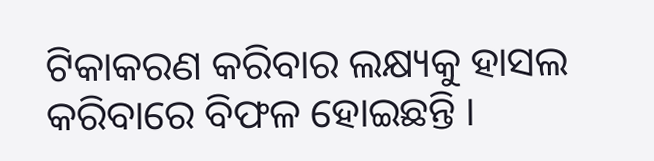ଟିକାକରଣ କରିବାର ଲକ୍ଷ୍ୟକୁ ହାସଲ କରିବାରେ ବିଫଳ ହୋଇଛନ୍ତି ।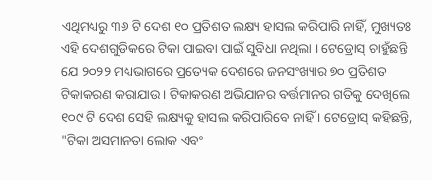ଏଥିମଧ୍ୟରୁ ୩୬ ଟି ଦେଶ ୧୦ ପ୍ରତିଶତ ଲକ୍ଷ୍ୟ ହାସଲ କରିପାରି ନାହିଁ, ମୁଖ୍ୟତଃ ଏହି ଦେଶଗୁଡିକରେ ଟିକା ପାଇବା ପାଇଁ ସୁବିଧା ନଥିଲା । ଟେଡ୍ରୋସ୍ ଚାହୁଁଛନ୍ତି ଯେ ୨୦୨୨ ମଧ୍ୟଭାଗରେ ପ୍ରତ୍ୟେକ ଦେଶରେ ଜନସଂଖ୍ୟାର ୭୦ ପ୍ରତିଶତ ଟିକାକରଣ କରାଯାଉ । ଟିକାକରଣ ଅଭିଯାନର ବର୍ତ୍ତମାନର ଗତିକୁ ଦେଖିଲେ ୧୦୯ ଟି ଦେଶ ସେହି ଲକ୍ଷ୍ୟକୁ ହାସଲ କରିପାରିବେ ନାହିଁ । ଟେଡ୍ରୋସ୍ କହିଛନ୍ତି, "ଟିକା ଅସମାନତା ଲୋକ ଏବଂ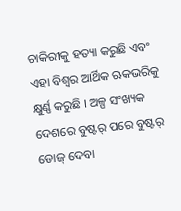ଚାକିରୀକୁ ହତ୍ୟା କରୁଛି ଏବଂ ଏହା ବିଶ୍ୱର ଆର୍ଥିକ ଋକଭରିକୁ କ୍ଷୁର୍ଣ୍ଣ କରୁଛି । ଅଳ୍ପ ସଂଖ୍ୟକ ଦେଶରେ ବୁଷ୍ଟର୍ ପରେ ବୁଷ୍ଟର୍ ଡୋଜ୍ ଦେବା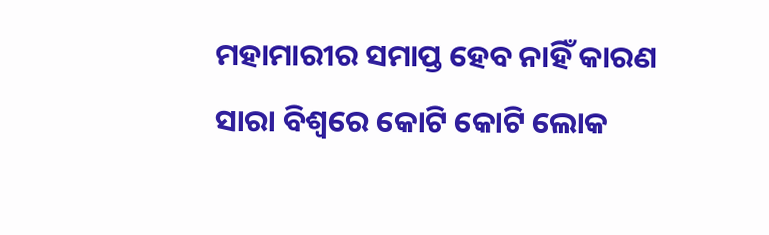ମହାମାରୀର ସମାପ୍ତ ହେବ ନାହିଁ କାରଣ ସାରା ବିଶ୍ୱରେ କୋଟି କୋଟି ଲୋକ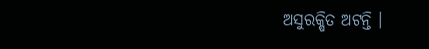ଅସୁରକ୍ଷିତ ଅଟନ୍ତି ।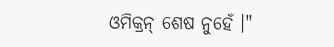ଓମିକ୍ରନ୍ ଶେଷ ନୁହେଁ ।"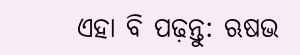ଏହା ବି ପଢ଼ନ୍ତୁ: ଋଷଭ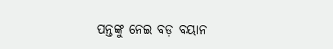ପନ୍ତଙ୍କୁ ନେଇ ବଡ଼ ବୟାନ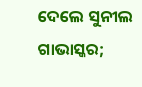ଦେଲେ ସୁନୀଲ ଗାଭାସ୍କର;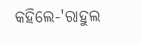କହିଲେ-'ରାହୁଲ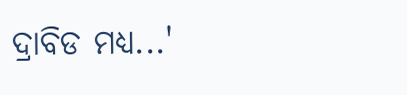ଦ୍ରାବିଡ ମଧ୍ୟ...'